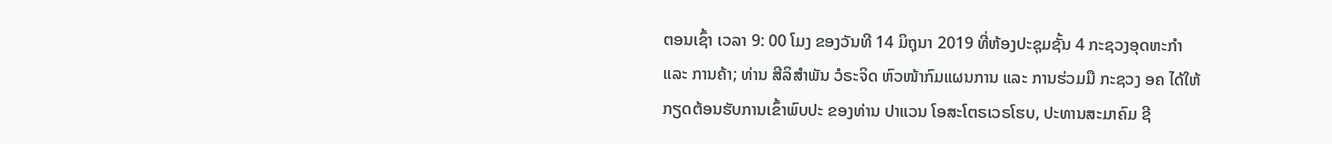ຕອນເຊົ້າ ເວລາ 9: 00 ໂມງ ຂອງວັນທີ 14 ມິຖຸນາ 2019 ທີ່ຫ້ອງປະຊຸມຊັ້ນ 4 ກະຊວງອຸດຫະກໍາ ແລະ ການຄ້າ; ທ່ານ ສີລິສຳພັນ ວໍຣະຈິດ ຫົວໜ້າກົມແຜນການ ແລະ ການຮ່ວມມື ກະຊວງ ອຄ ໄດ້ໃຫ້ກຽດຕ້ອນຮັບການເຂົ້າພົບປະ ຂອງທ່ານ ປາແວນ ໂອສະໂຕຣເວຣໂຮບ, ປະທານສະມາຄົມ ຊີ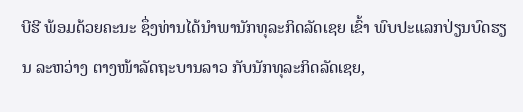ບີຮີ ພ້ອມດ້ວຍຄະນະ ຊຶ່ງທ່ານໄດ້ນຳພານັກທຸລະກິດລັດເຊຍ ເຂົ້າ ພົບປະແລກປ່ຽນບົດຮຽນ ລະຫວ່າງ ຕາງໜ້າລັດຖະບານລາວ ກັບນັກທຸລະກິດລັດເຊຍ,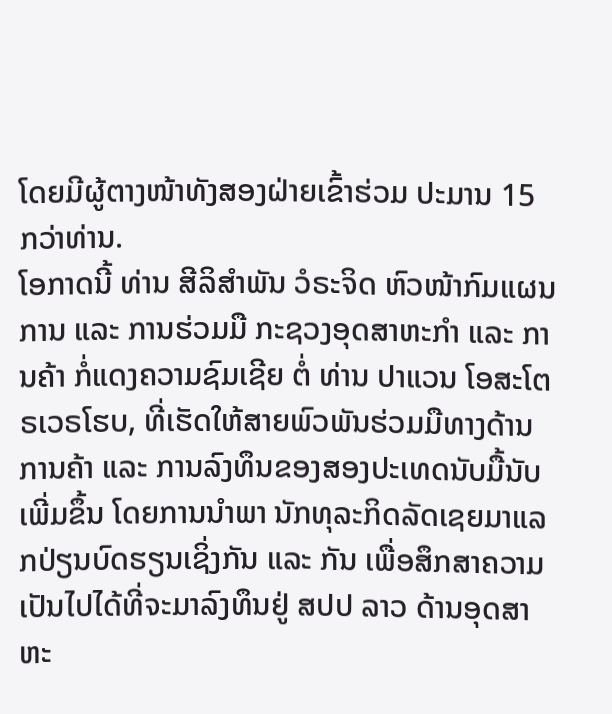ໂດຍມີຜູ້ຕາງໜ້າທັງສອງຝ່າຍເຂົ້າຮ່ວມ ປະມານ 15 ກວ່າທ່ານ.
ໂອກາດນີ້ ທ່ານ ສີລິສຳພັນ ວໍຣະຈິດ ຫົວໜ້າກົມແຜນການ ແລະ ການຮ່ວມມື ກະຊວງອຸດສາຫະກໍາ ແລະ ການຄ້າ ກໍ່ແດງຄວາມຊົມເຊີຍ ຕໍ່ ທ່ານ ປາແວນ ໂອສະໂຕຣເວຣໂຮບ, ທີ່ເຮັດໃຫ້ສາຍພົວພັນຮ່ວມມືທາງດ້ານ ການຄ້າ ແລະ ການລົງທຶນຂອງສອງປະເທດນັບມື້ນັບເພີ່ມຂຶ້ນ ໂດຍການນໍາພາ ນັກທຸລະກິດລັດເຊຍມາແລກປ່ຽນບົດຮຽນເຊິ່ງກັນ ແລະ ກັນ ເພື່ອສຶກສາຄວາມເປັນໄປໄດ້ທີ່ຈະມາລົງທຶນຢູ່ ສປປ ລາວ ດ້ານອຸດສາຫະ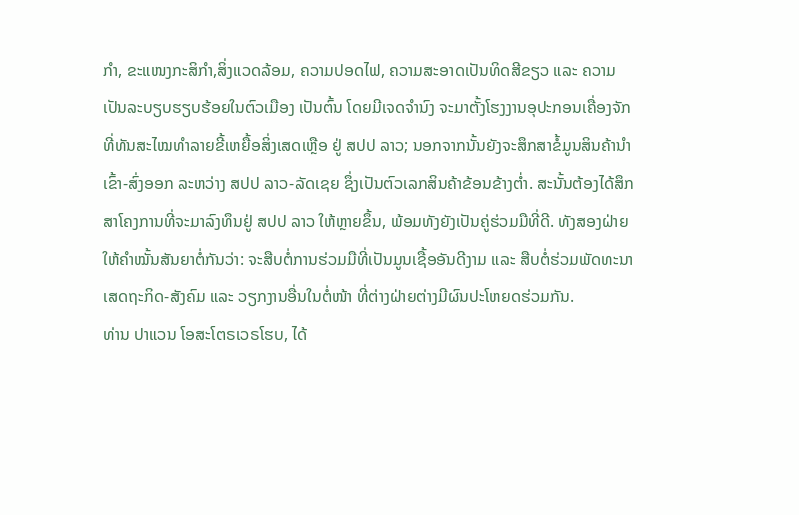ກຳ, ຂະແໜງກະສິກຳ,ສິ່ງແວດລ້ອມ, ຄວາມປອດໄຟ, ຄວາມສະອາດເປັນທິດສີຂຽວ ແລະ ຄວາມເປັນລະບຽບຮຽບຮ້ອຍໃນຕົວເມືອງ ເປັນຕົ້ນ ໂດຍມີເຈດຈໍານົງ ຈະມາຕັ້ງໂຮງງານອຸປະກອນເຄື່ອງຈັກທີ່ທັນສະໄໝທຳລາຍຂີ້ເຫຍື້ອສິ່ງເສດເຫຼືອ ຢູ່ ສປປ ລາວ; ນອກຈາກນັ້ນຍັງຈະສຶກສາຂໍ້ມູນສິນຄ້ານຳເຂົ້າ-ສົ່ງອອກ ລະຫວ່າງ ສປປ ລາວ-ລັດເຊຍ ຊຶ່ງເປັນຕົວເລກສິນຄ້າຂ້ອນຂ້າງຕ່ຳ. ສະນັ້ນຕ້ອງໄດ້ສຶກສາໂຄງການທີ່ຈະມາລົງທຶນຢູ່ ສປປ ລາວ ໃຫ້ຫຼາຍຂຶ້ນ, ພ້ອມທັງຍັງເປັນຄູ່ຮ່ວມມືທີ່ດີ. ທັງສອງຝ່າຍໃຫ້ຄໍາໝັ້ນສັນຍາຕໍ່ກັນວ່າ: ຈະສືບຕໍ່ການຮ່ວມມືທີ່ເປັນມູນເຊື້ອອັນດີງາມ ແລະ ສືບຕໍ່ຮ່ວມພັດທະນາເສດຖະກິດ-ສັງຄົມ ແລະ ວຽກງານອື່ນໃນຕໍ່ໜ້າ ທີ່ຕ່າງຝ່າຍຕ່າງມີຜົນປະໂຫຍດຮ່ວມກັນ.
ທ່ານ ປາແວນ ໂອສະໂຕຣເວຣໂຮບ, ໄດ້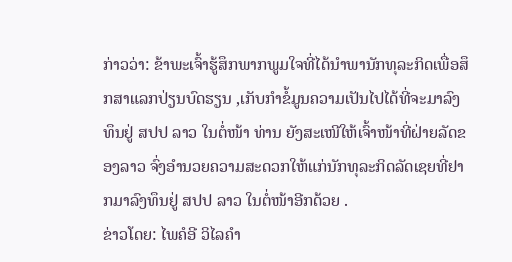ກ່າວວ່າ: ຂ້າພະເຈົ້າຮູ້ສຶກພາກພູມໃຈທີ່ໄດ້ນຳພານັກທຸລະກິດເພື່ອສຶກສາແລກປ່ຽນບົດຮຽນ ,ເກັບກຳຂໍ້ມູນຄວາມເປັນໄປໄດ້ທີ່ຈະມາລົງທຶນຢູ່ ສປປ ລາວ ໃນຕໍ່ໜ້າ ທ່ານ ຍັງສະເໜີໃຫ້ເຈົ້າໜ້າທີ່ຝ່າຍລັດຂອງລາວ ຈົ່ງອຳນວຍຄວາມສະດວກໃຫ້ແກ່ນັກທຸລະກິດລັດເຊຍທີ່ຢາກມາລົງທຶນຢູ່ ສປປ ລາວ ໃນຕໍ່ໜ້າອີກດ້ວຍ .
ຂ່າວໂດຍ: ໄພຄໍອີ ວິໄລຄໍາ